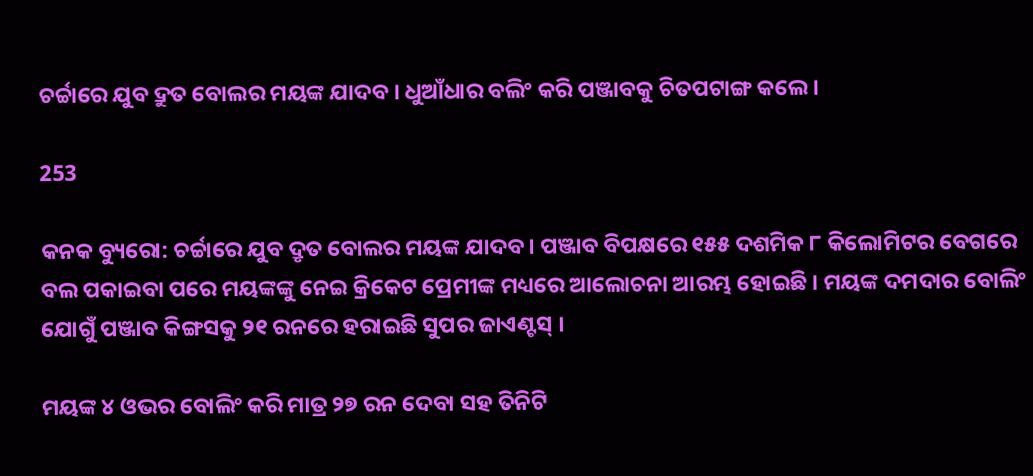ଚର୍ଚ୍ଚାରେ ଯୁବ ଦ୍ରୁତ ବୋଲର ମୟଙ୍କ ଯାଦବ । ଧୁଆଁଧାର ବଲିଂ କରି ପଞ୍ଜାବକୁ ଚିତପଟାଙ୍ଗ କଲେ ।

253

କନକ ବ୍ୟୁରୋ: ଚର୍ଚ୍ଚାରେ ଯୁବ ଦ୍ରୃତ ବୋଲର ମୟଙ୍କ ଯାଦବ । ପଞ୍ଜାବ ବିପକ୍ଷରେ ୧୫୫ ଦଶମିକ ୮ କିଲୋମିଟର ବେଗରେ ବଲ ପକାଇବା ପରେ ମୟଙ୍କଙ୍କୁ ନେଇ କ୍ରିକେଟ ପ୍ରେମୀଙ୍କ ମଧ୍ୟରେ ଆଲୋଚନା ଆରମ୍ଭ ହୋଇଛି । ମୟଙ୍କ ଦମଦାର ବୋଲିଂ ଯୋଗୁଁ ପଞ୍ଜାବ କିଙ୍ଗସକୁ ୨୧ ରନରେ ହରାଇଛି ସୁପର ଜାଏଣ୍ଟସ୍ ।

ମୟଙ୍କ ୪ ଓଭର ବୋଲିଂ କରି ମାତ୍ର ୨୭ ରନ ଦେବା ସହ ତିନିଟି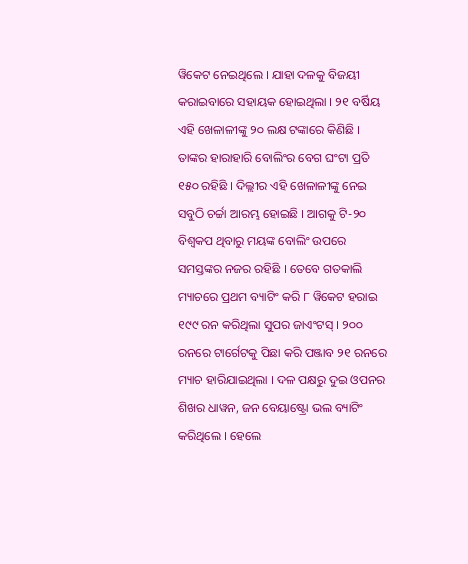ୱିକେଟ ନେଇଥିଲେ । ଯାହା ଦଳକୁ ବିଜୟୀ କରାଇବାରେ ସହାୟକ ହୋଇଥିଲା । ୨୧ ବର୍ଷିୟ ଏହି ଖେଳାଳୀଙ୍କୁ ୨୦ ଲକ୍ଷ ଟଙ୍କାରେ କିଣିଛି । ତାଙ୍କର ହାରାହାରି ବୋଲିଂର ବେଗ ଘଂଟା ପ୍ରତି ୧୫୦ ରହିଛି । ଦିଲ୍ଲୀର ଏହି ଖେଳାଳୀଙ୍କୁ ନେଇ ସବୁଠି ଚର୍ଚ୍ଚା ଆରମ୍ଭ ହୋଇଛି । ଆଗକୁ ଟି-୨୦ ବିଶ୍ୱକପ ଥିବାରୁ ମୟଙ୍କ ବୋଲିଂ ଉପରେ ସମସ୍ତଙ୍କର ନଜର ରହିଛି । ତେବେ ଗତକାଲି ମ୍ୟାଚରେ ପ୍ରଥମ ବ୍ୟାଟିଂ କରି ୮ ୱିକେଟ ହରାଇ ୧୯୯ ରନ କରିଥିଲା ସୁପର ଜାଏଂଟସ୍ । ୨୦୦ ରନରେ ଟାର୍ଗେଟକୁ ପିଛା କରି ପଞ୍ଜାବ ୨୧ ରନରେ ମ୍ୟାଚ ହାରିଯାଇଥିଲା । ଦଳ ପକ୍ଷରୁ ଦୁଇ ଓପନର ଶିଖର ଧାୱନ, ଜନ ବେୟାଷ୍ଟ୍ରୋ ଭଲ ବ୍ୟାଟିଂ କରିଥିଲେ । ହେଲେ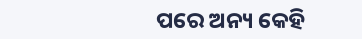ପରେ ଅନ୍ୟ କେହି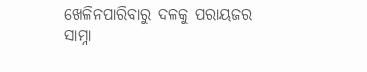ଖେଳିନପାରିବାରୁ ଦଳକୁ ପରାୟଜର ସାମ୍ନା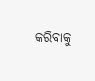କରିବାକୁ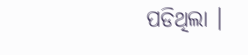ପଡିଥିଲା ।